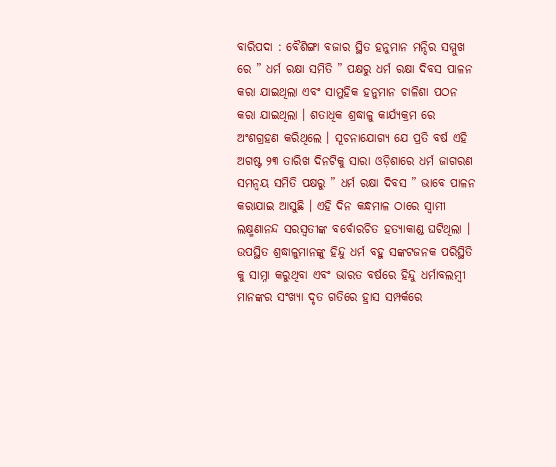ବାରିପଦା : ବୈଶିଙ୍ଗା ବଜାର ସ୍ଥିତ ହନୁମାନ ମନ୍ଦିର ସମ୍ମୁଖ ରେ ” ଧର୍ମ ରକ୍ଷା ସମିତି ” ପକ୍ଷରୁ ଧର୍ମ ରକ୍ଷା ଦିବସ ପାଳନ କରା ଯାଇଥିଲା ଏବଂ ସାମୁହିକ ହନୁମାନ ଚାଳିଶା ପଠନ କରା ଯାଇଥିଲା । ଶତାଧିକ ଶ୍ରଦ୍ଧାଳୁ କାର୍ଯ୍ୟକ୍ରମ ରେ ଅଂଶଗ୍ରହଣ କରିଥିଲେ । ସୂଚନାଯୋଗ୍ୟ ଯେ ପ୍ରତି ବର୍ଷ ଏହି ଅଗଷ୍ଟ ୨୩ ତାରିଖ ଦିନଟିକୁ ସାରା ଓଡ଼ିଶାରେ ଧର୍ମ ଜାଗରଣ ସମନ୍ୱୟ ସମିତି ପକ୍ଷରୁ ” ଧର୍ମ ରକ୍ଷା ଦିବସ ” ଭାବେ ପାଳନ କରାଯାଇ ଆସୁଛି । ଏହି ଦିନ କନ୍ଧମାଳ ଠାରେ ସ୍ୱାମୀ ଲକ୍ଷ୍ମଣାନନ୍ଦ ସରସ୍ୱତୀଙ୍କ ବର୍ବୋରଚିତ ହତ୍ୟାକାଣ୍ଡ ଘଟିଥିଲା । ଉପସ୍ଥିତ ଶ୍ରଦ୍ଧାଳୁମାନଙ୍କୁ ହିନ୍ଦୁ ଧର୍ମ ବହୁ ସଙ୍କଟଜନକ ପରିସ୍ଥିତି କୁ ସାମ୍ନା କରୁଥିବା ଏବଂ ଭାରତ ବର୍ଷରେ ହିନ୍ଦୁ ଧର୍ମାବଲମ୍ବୀ ମାନଙ୍କର ସଂଖ୍ୟା ଦୃତ ଗତିରେ ହ୍ରାସ ସମ୍ପର୍କରେ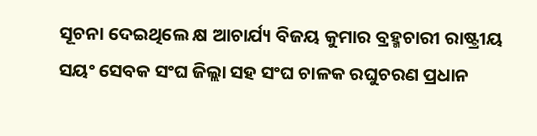ସୂଚନା ଦେଇଥିଲେ କ୍ଷ ଆଚାର୍ଯ୍ୟ ବିଜୟ କୁମାର ବ୍ରହ୍ମଚାରୀ ରାଷ୍ଟ୍ରୀୟ ସୟଂ ସେବକ ସଂଘ ଜିଲ୍ଲା ସହ ସଂଘ ଚାଳକ ରଘୁଚରଣ ପ୍ରଧାନ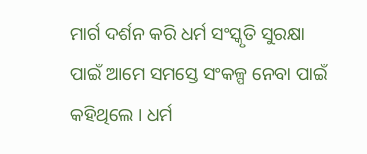ମାର୍ଗ ଦର୍ଶନ କରି ଧର୍ମ ସଂସ୍କୃତି ସୁରକ୍ଷା ପାଇଁ ଆମେ ସମସ୍ତେ ସଂକଳ୍ପ ନେବା ପାଇଁ କହିଥିଲେ । ଧର୍ମ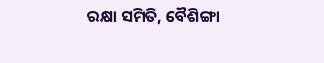ରକ୍ଷା ସମିତି, ବୈଶିଙ୍ଗା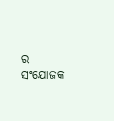ର ସଂଯୋଜକ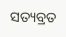ସତ୍ୟବ୍ରତ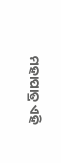ମହାପାତ୍ର ଏହି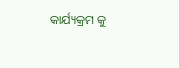କାର୍ଯ୍ୟକ୍ରମ କୁ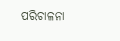ପରିଚାଳନା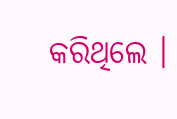କରିଥିଲେ ।